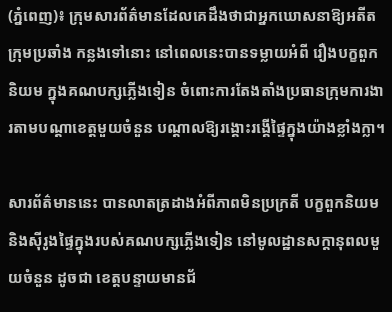(ភ្នំពេញ)៖ ក្រុមសារព័ត៌មានដែលគេដឹងថាជាអ្នកឃោសនាឱ្យអតីតក្រុមប្រឆាំង កន្លងទៅនោះ នៅពេលនេះបានទម្លាយអំពី រឿងបក្ខពួកនិយម ក្នុងគណបក្សភ្លើងទៀន ចំពោះការតែងតាំងប្រធានក្រុមការងារតាមបណ្តាខេត្តមួយចំនួន បណ្តាលឱ្យរង្គោះរង្គើផ្ទៃក្នុងយ៉ាងខ្លាំងក្លា។

សារព័ត៌មាននេះ បានលាតត្រដាងអំពីភាពមិនប្រក្រតី បក្ខពួកនិយម និងស៊ីរូងផ្ទៃក្នុងរបស់គណបក្សភ្លើងទៀន នៅមូលដ្ឋានសក្តានុពលមួយចំនួន ដូចជា ខេត្តបន្ទាយមានជ័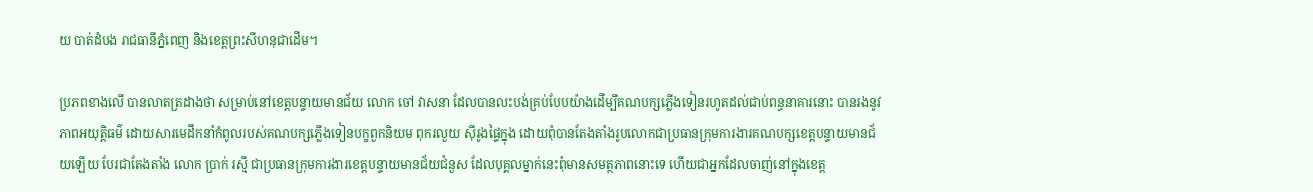យ បាត់ដំបង រាជធានីភ្នំពេញ និងខេត្តព្រះសីហនុជាដើម។

ប្រភពខាងលើ បានលាតត្រដាងថា សម្រាប់នៅខេត្តបន្ទាយមានជ័យ លោក ចៅ វាសនា ដែលបានលះបង់គ្រប់បែបយ៉ាងដើម្បីគណបក្សភ្លើងទៀនរហូតដល់ជាប់ពន្ធនាគារនោះ បានរងនូវភាពអយុត្តិធម៌ ដោយសារមេដឹកនាំកំពូលរបស់គណបក្សភ្លើងទៀនបក្ខពួកនិយម ពុករលួយ ស៊ីរូងផ្ទៃក្នុង ដោយពុំបានតែងតាំងរូបលោកជាប្រធានក្រុមការងារគណបក្សខេត្តបន្ទាយមានជ័យឡើយ បែរជាតែងតាំង លោក ប្រាក់ រស្មី ជាប្រធានក្រុមការងារខេត្តបន្ទាយមានជ័យជំនួស ដែលបុគ្គលម្នាក់នេះពុំមានសមត្ថភាពនោះទេ ហើយជាអ្នកដែលចាញ់នៅក្នុងខេត្ត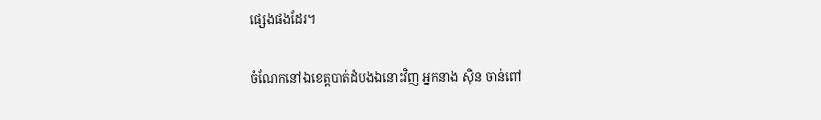ផ្សេងផងដែរ។

ចំណែកនៅឯខេត្តបាត់ដំបងឯនោះវិញ អ្នកនាង ស៊ិន ចាន់ពៅ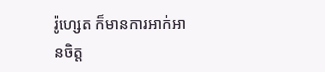រ៉ូហ្សេត ក៏មានការអាក់អានចិត្ត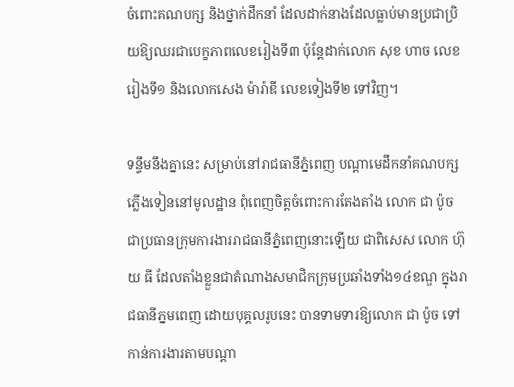ចំពោះគណបក្ស និងថ្នាក់ដឹកនាំ ដែលដាក់នាងដែលធ្លាប់មានប្រជាប្រិយឱ្យឈរជាបេក្ខភាពលេខរៀងទី៣ ប៉ុន្តែដាក់លោក សុខ ហាច លេខរៀងទី១ និងលោកសេង ម៉ារ៉ាឌី លេខទៀងទី២ ទៅវិញ។

ទន្ទឹមនឹងគ្នានេះ សម្រាប់នៅរាជធានីភ្នំពេញ បណ្តាមេដឹកនាំគណបក្សភ្លើងទៀននៅមូលដ្ឋាន ពុំពេញចិត្តចំពោះការតែងតាំង លោក ជា ប៉ូច ជាប្រធានក្រុមការងាររាជធានីភ្នំពេញនោះឡើយ ជាពិសេស លោក ហ៊ុយ ធី ដែលតាំងខ្លួនជាតំណាងសមាជិកក្រុមប្រឆាំងទាំង១៤ខណ្ឌ ក្នុងរាជធានីភ្នមពេញ ដោយបុគ្គលរូបនេះ បានទាមទារឱ្យលោក ជា ប៉ូច ទៅកាន់ការងារតាមបណ្តា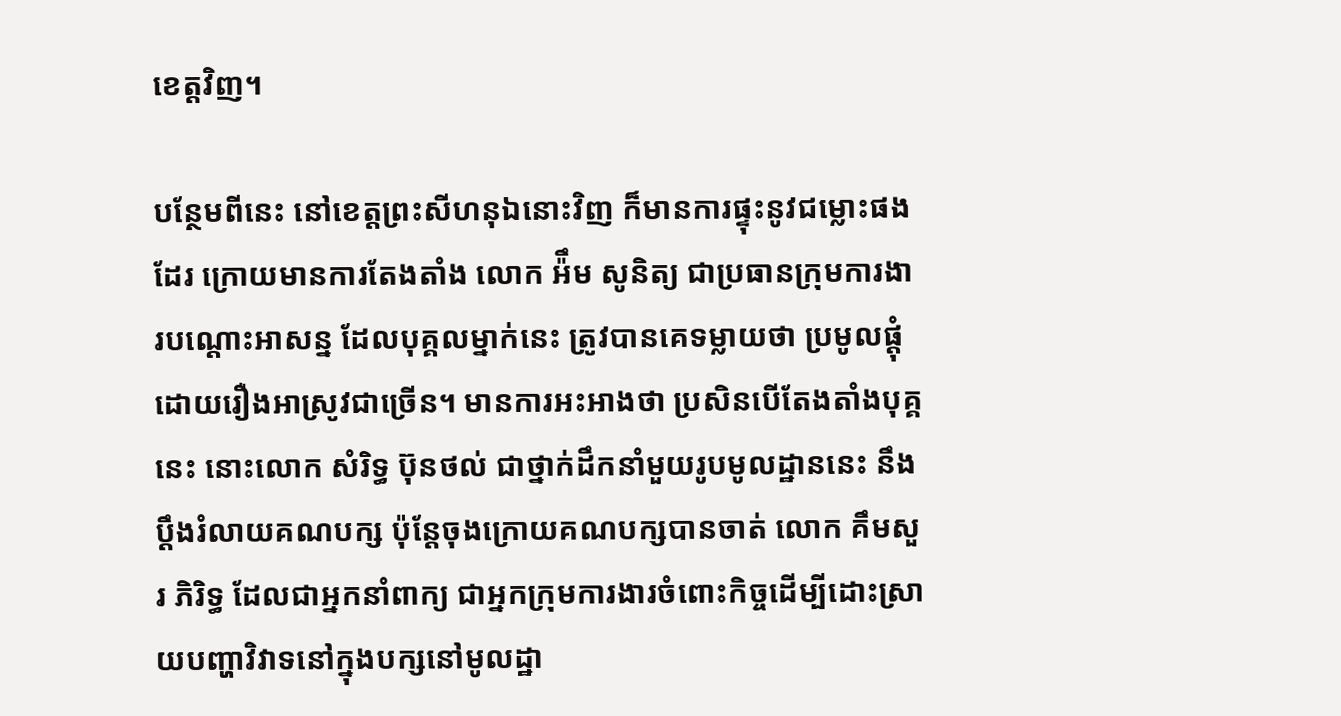ខេត្តវិញ។

បន្ថែមពីនេះ នៅខេត្តព្រះសីហនុឯនោះវិញ ក៏មានការផ្ទុះនូវជម្លោះផងដែរ ក្រោយមានការតែងតាំង លោក អ៉ឹម សូនិត្យ ជាប្រធានក្រុមការងារបណ្តោះអាសន្ន ដែលបុគ្គលម្នាក់នេះ ត្រូវបានគេទម្លាយថា ប្រមូលផ្តុំដោយរឿងអាស្រូវជាច្រើន។ មានការអះអាងថា ប្រសិនបើតែងតាំងបុគ្គនេះ នោះលោក សំរិទ្ធ ប៊ុនថល់ ជាថ្នាក់ដឹកនាំមួយរូបមូលដ្ឋាននេះ នឹងប្តឹងរំលាយគណបក្ស ប៉ុន្តែចុងក្រោយគណបក្សបានចាត់ លោក គឹមសួរ ភិរិទ្ធ ដែលជាអ្នកនាំពាក្យ ជាអ្នកក្រុមការងារចំពោះកិច្ចដើម្បីដោះស្រាយបញ្ហាវិវាទនៅក្នុងបក្សនៅមូលដ្ឋា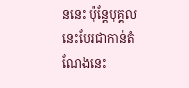ននេះ ប៉ុន្តែបុគ្គលនេះបែរជាកាន់តំណែងនេះ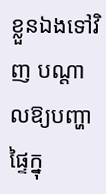ខ្លួនឯងទៅវិញ បណ្តាលឱ្យបញ្ហាផ្ទៃក្នុ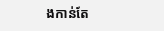ងកាន់តែ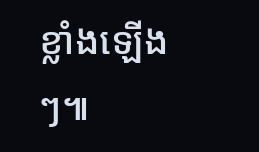ខ្លាំងឡើងៗ៕